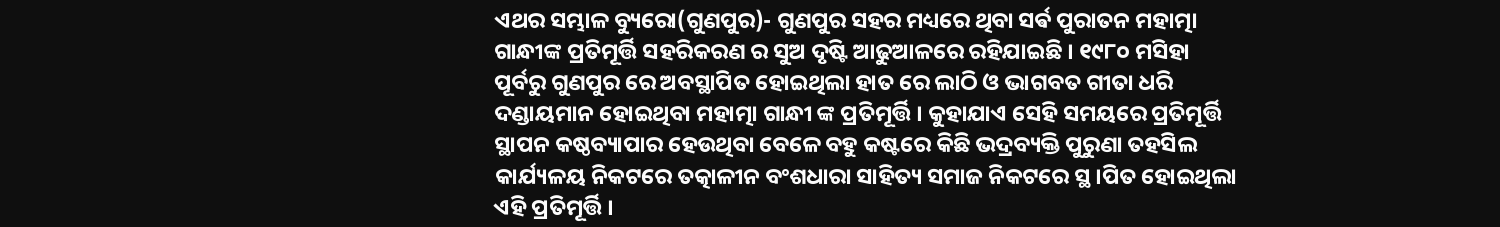ଏଥର ସମ୍ଭାଳ ବ୍ୟୁରୋ(ଗୁଣପୁର)- ଗୁଣପୁର ସହର ମଧ୍ୟରେ ଥିବା ସର୍ଵ ପୁରାତନ ମହାତ୍ମା ଗାନ୍ଧୀଙ୍କ ପ୍ରତିମୂର୍ତ୍ତି ସହରିକରଣ ର ସୁଅ ଦୃଷ୍ଟି ଆଢୁଆଳରେ ରହିଯାଇଛି । ୧୯୮୦ ମସିହା ପୂର୍ବରୁ ଗୁଣପୁର ରେ ଅବସ୍ଥାପିତ ହୋଇଥିଲା ହାତ ରେ ଲାଠି ଓ ଭାଗବତ ଗୀତା ଧରି ଦଣ୍ଡାୟମାନ ହୋଇଥିବା ମହାତ୍ମା ଗାନ୍ଧୀ ଙ୍କ ପ୍ରତିମୂର୍ତ୍ତି । କୁହାଯାଏ ସେହି ସମୟରେ ପ୍ରତିମୂର୍ତ୍ତି ସ୍ଥାପନ କଷ୍ଠବ୍ୟାପାର ହେଉଥିବା ବେଳେ ବହୁ କଷ୍ଟରେ କିଛି ଭଦ୍ରବ୍ୟକ୍ତି ପୁରୁଣା ତହସିଲ କାର୍ଯ୍ୟଳୟ ନିକଟରେ ତତ୍କାଳୀନ ବଂଶଧାରା ସାହିତ୍ୟ ସମାଜ ନିକଟରେ ସ୍ଥ।ପିତ ହୋଇଥିଲା ଏହି ପ୍ରତିମୂର୍ତ୍ତି ।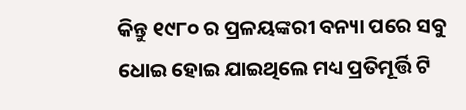କିନ୍ତୁ ୧୯୮୦ ର ପ୍ରଳୟଙ୍କରୀ ବନ୍ୟା ପରେ ସବୁ ଧୋଇ ହୋଇ ଯାଇଥିଲେ ମଧ୍ୟ ପ୍ରତିମୂର୍ତ୍ତି ଟି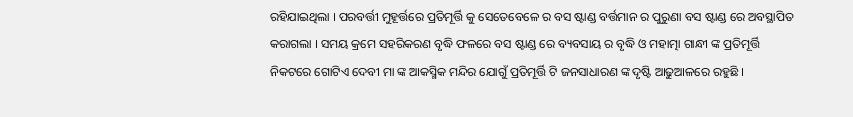ରହିଯାଇଥିଲା । ପରବର୍ତ୍ତୀ ମୁହୂର୍ତ୍ତରେ ପ୍ରତିମୂର୍ତ୍ତି କୁ ସେତେବେଳେ ର ବସ ଷ୍ଟାଣ୍ଡ ବର୍ତ୍ତମାନ ର ପୁରୁଣା ବସ ଷ୍ଟାଣ୍ଡ ରେ ଅବସ୍ଥାପିତ କରାଗଲା । ସମୟ କ୍ରମେ ସହରିକରଣ ବୃଦ୍ଧି ଫଳରେ ବସ ଷ୍ଟାଣ୍ଡ ରେ ବ୍ୟବସାୟ ର ବୃଦ୍ଧି ଓ ମହାତ୍ମା ଗାନ୍ଧୀ ଙ୍କ ପ୍ରତିମୂର୍ତ୍ତି ନିକଟରେ ଗୋଟିଏ ଦେବୀ ମା ଙ୍କ ଆକସ୍ମିକ ମନ୍ଦିର ଯୋଗୁଁ ପ୍ରତିମୂର୍ତ୍ତି ଟି ଜନସାଧାରଣ ଙ୍କ ଦୃଷ୍ଟି ଆଢୁଆଳରେ ରହୁଛି ।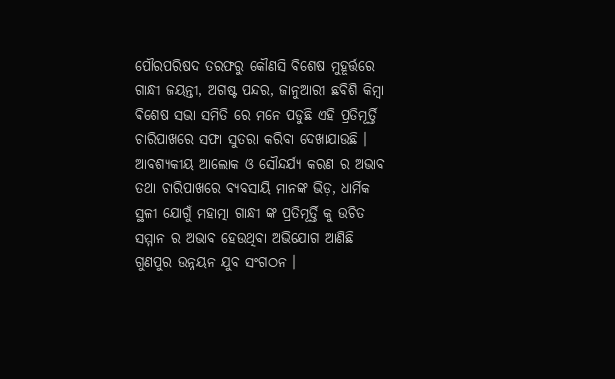ପୌରପରିଷଦ ତରଫରୁ କୌଣସି ବିଶେଷ ମୁହୂର୍ତ୍ତରେ ଗାନ୍ଧୀ ଜୟନ୍ତୀ, ଅଗଷ୍ଟ ପନ୍ଦର, ଜାନୁଆରୀ ଛବିଶି କିମ୍ବା ଵିଶେଷ ସଭା ସମିତି ରେ ମନେ ପଡୁଛି ଏହି ପ୍ରତିମୂର୍ତ୍ତି ଚାରିପାଖରେ ସଫା ସୁତରା କରିବା ଦେଖାଯାଉଛି । ଆବଶ୍ୟକୀୟ ଆଲୋକ ଓ ସୌନ୍ଦର୍ଯ୍ୟ କରଣ ର ଅଭାବ ତଥା ଚାରିପାଖରେ ବ୍ୟବସାୟି ମାନଙ୍କ ଭିଡ଼, ଧାର୍ମିକ ସ୍ଥଳୀ ଯୋଗୁଁ ମହାତ୍ମା ଗାନ୍ଧୀ ଙ୍କ ପ୍ରତିମୂର୍ତ୍ତି କୁ ଉଚିତ ସମ୍ମାନ ର ଅଭାବ ହେଉଥିବା ଅଭିଯୋଗ ଆଣିଛି ଗୁଣପୁର ଉନ୍ନୟନ ଯୁବ ସଂଗଠନ ।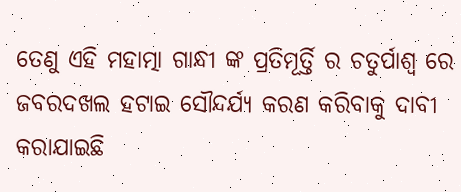ତେଣୁ ଏହି ମହାତ୍ମା ଗାନ୍ଧୀ ଙ୍କ ପ୍ରତିମୂର୍ତ୍ତି ର ଚତୁର୍ପାଶ୍ୱ ରେ ଜବରଦଖଲ ହଟାଇ ସୌନ୍ଦର୍ଯ୍ୟ କରଣ କରିବାକୁ ଦାବୀ କରାଯାଇଛି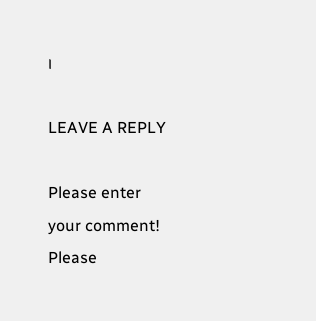।

LEAVE A REPLY

Please enter your comment!
Please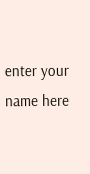enter your name here